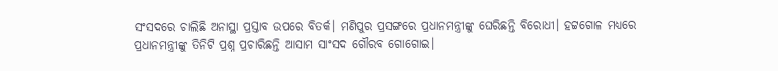ସଂସଦରେ ଚାଲିଛି ଅନାସ୍ଥା ପ୍ରସ୍ତାବ ଉପରେ ବିତର୍କ। ମଣିପୁର ପ୍ରସଙ୍ଗରେ ପ୍ରଧାନମନ୍ତ୍ରୀଙ୍କୁ ଘେରିଛନ୍ତି ବିରୋଧୀ। ହଟ୍ଟଗୋଳ ମଧ୍ୟରେ ପ୍ରଧାନମନ୍ତ୍ରୀଙ୍କୁ ତିନିଟି ପ୍ରଶ୍ନ ପ୍ରଚାରିଛନ୍ତି ଆସାମ ସାଂସଦ ଗୌରବ ଗୋଗୋଇ।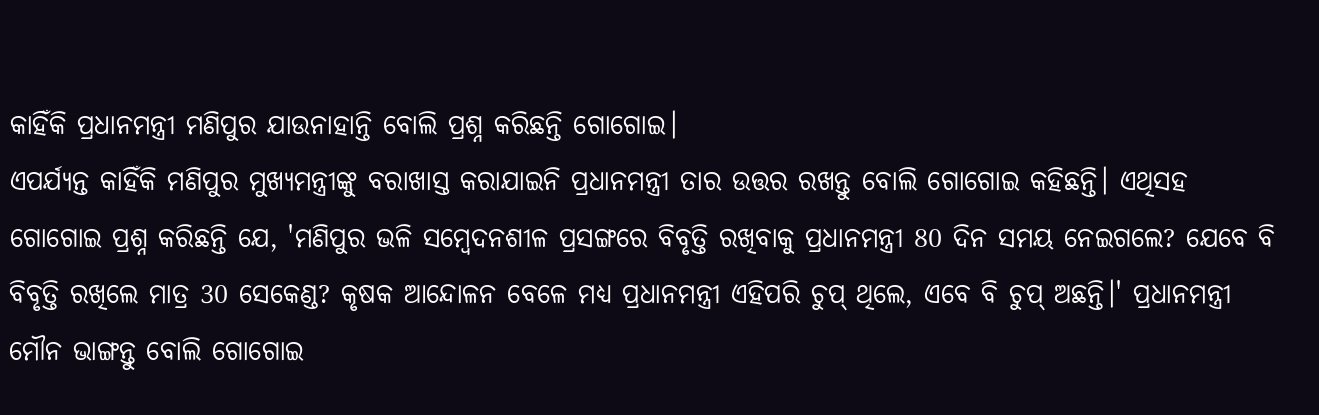କାହିଁକି ପ୍ରଧାନମନ୍ତ୍ରୀ ମଣିପୁର ଯାଉନାହାନ୍ତି ବୋଲି ପ୍ରଶ୍ନ କରିଛନ୍ତି ଗୋଗୋଇ।
ଏପର୍ଯ୍ୟନ୍ତ କାହିଁକି ମଣିପୁର ମୁଖ୍ୟମନ୍ତ୍ରୀଙ୍କୁ ବରାଖାସ୍ତ କରାଯାଇନି ପ୍ରଧାନମନ୍ତ୍ରୀ ତାର ଉତ୍ତର ରଖନ୍ତୁ ବୋଲି ଗୋଗୋଇ କହିଛନ୍ତି। ଏଥିସହ ଗୋଗୋଇ ପ୍ରଶ୍ନ କରିଛନ୍ତି ଯେ, 'ମଣିପୁର ଭଳି ସମ୍ବେଦନଶୀଳ ପ୍ରସଙ୍ଗରେ ବିବୃତ୍ତି ରଖିବାକୁ ପ୍ରଧାନମନ୍ତ୍ରୀ 80 ଦିନ ସମୟ ନେଇଗଲେ? ଯେବେ ବି ବିବୃତ୍ତି ରଖିଲେ ମାତ୍ର 30 ସେକେଣ୍ଡ? କୃଷକ ଆନ୍ଦୋଳନ ବେଳେ ମଧ୍ୟ ପ୍ରଧାନମନ୍ତ୍ରୀ ଏହିପରି ଚୁପ୍ ଥିଲେ, ଏବେ ବି ଚୁପ୍ ଅଛନ୍ତି।' ପ୍ରଧାନମନ୍ତ୍ରୀ ମୌନ ଭାଙ୍ଗନ୍ତୁ ବୋଲି ଗୋଗୋଇ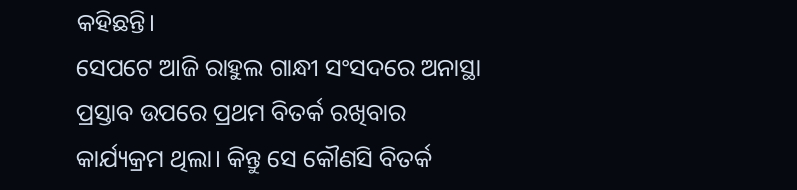କହିଛନ୍ତି।
ସେପଟେ ଆଜି ରାହୁଲ ଗାନ୍ଧୀ ସଂସଦରେ ଅନାସ୍ଥା ପ୍ରସ୍ତାବ ଉପରେ ପ୍ରଥମ ବିତର୍କ ରଖିବାର କାର୍ଯ୍ୟକ୍ରମ ଥିଲା। କିନ୍ତୁ ସେ କୌଣସି ବିତର୍କ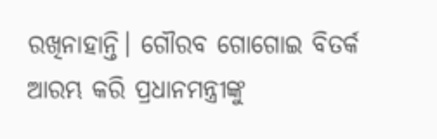ରଖିନାହାନ୍ତି। ଗୌରବ ଗୋଗୋଇ ବିତର୍କ ଆରମ୍ଭ କରି ପ୍ରଧାନମନ୍ତ୍ରୀଙ୍କୁ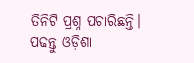ତିନିଟି ପ୍ରଶ୍ନ ପଚାରିଛନ୍ତି।
ପଢନ୍ତୁ ଓଡ଼ିଶା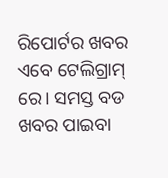ରିପୋର୍ଟର ଖବର ଏବେ ଟେଲିଗ୍ରାମ୍ ରେ। ସମସ୍ତ ବଡ ଖବର ପାଇବା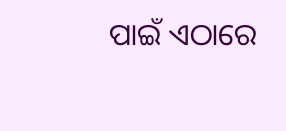ପାଇଁ ଏଠାରେ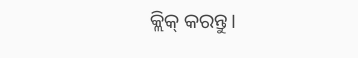କ୍ଲିକ୍ କରନ୍ତୁ।